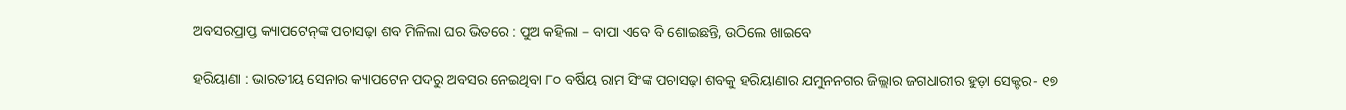ଅବସରପ୍ରାପ୍ତ କ୍ୟାପଟେନ୍‌ଙ୍କ ପଚାସଢ଼ା ଶବ ମିଳିଲା ଘର ଭିତରେ : ପୁଅ କହିଲା – ବାପା ଏବେ ବି ଶୋଇଛନ୍ତି, ଉଠିଲେ ଖାଇବେ

ହରିୟାଣା : ଭାରତୀୟ ସେନାର କ୍ୟାପଟେନ ପଦରୁ ଅବସର ନେଇଥିବା ୮୦ ବର୍ଷିୟ ରାମ ସିଂଙ୍କ ପଚାସଢ଼ା ଶବକୁ ହରିୟାଣାର ଯମୁନନଗର ଜିଲ୍ଲାର ଜଗଧାରୀର ହୁଡ଼ା ସେକ୍ଟର- ୧୭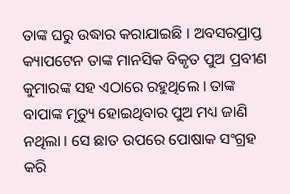ତା‌ଙ୍କ ଘରୁ ଉଦ୍ଧାର କରାଯାଇଛି । ଅବସରପ୍ରାପ୍ତ କ୍ୟାପଟେନ ତାଙ୍କ ମାନସିକ ବିକୃତ ପୁଅ ପ୍ରବୀଣ କୁମାରଙ୍କ ସହ ଏଠାରେ ରହୁଥିଲେ । ତାଙ୍କ ବାପାଙ୍କ ମୃତ୍ୟୁ ହୋଇଥିବାର ପୁଅ ମଧ୍ୟ ଜାଣି ନଥିଲା । ସେ ଛାତ ଉପରେ ପୋଷାକ ସଂଗ୍ରହ କରି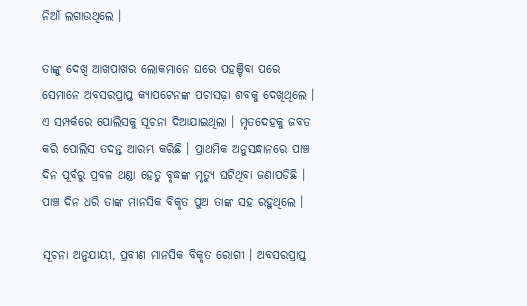ନିଆଁ ଲଗାଉଥିଲେ ।

ତାଙ୍କୁ ଦେଖି ଆଖପାଖର ଲୋକମାନେ ଘରେ ପହଞ୍ଚିବା ପରେ ସେମାନେ ଅବସରପ୍ରାପ୍ତ କ୍ୟାପଟେନଙ୍କ ପଚାସଢ଼ା ଶବକୁ ଦେଖିଥିଲେ । ଏ ସମ୍ପର୍କରେ ପୋଲିସକୁ ସୂଚନା ଦିଆଯାଇଥିଲା । ମୃତଦେହକୁ ଜବତ କରି ପୋଲିସ ତଦନ୍ତ ଆରମ୍ଭ କରିଛି । ପ୍ରାଥମିକ ଅନୁସନ୍ଧାନରେ ପାଞ୍ଚ ଦିନ ପୂର୍ବରୁ ପ୍ରବଳ ଥ‌ଣ୍ଡା ହେତୁ ବୃଦ୍ଧଙ୍କ ମୃତ୍ୟୁ ଘଟିଥିବା ଜଣାପଡିଛି । ପାଞ୍ଚ ଦିନ ଧରି ତାଙ୍କ ମାନସିକ ବିକୃତ ପୁଅ ତାଙ୍କ ସହ ରହୁଥିଲେ ।

ସୂଚନା ଅନୁଯାୟୀ, ପ୍ରବୀଣ ମାନସିକ ବିକୃତ ରୋଗୀ । ଅବସରପ୍ରାପ୍ତ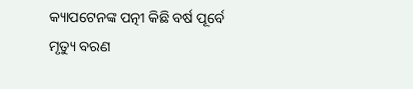କ୍ୟାପଟେନଙ୍କ ପତ୍ନୀ କିଛି ବର୍ଷ ପୂର୍ବେ ମୃତ୍ୟୁ ବରଣ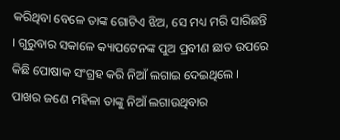କରିଥିବା ବେଳେ ତା‌ଙ୍କ ଗୋଟିଏ ଝିଅ, ସେ ମଧ୍ୟ ମରି ସାରିଛନ୍ତି । ଗୁରୁବାର ସକାଳେ କ୍ୟାପଟେନଙ୍କ ପୁଅ ପ୍ରବୀଣ ଛାତ ଉପରେ କିଛି ପୋଷାକ ସଂଗ୍ରହ କରି ନିଆଁ ଲଗାଇ ଦେଇଥିଲେ । ପାଖର ଜଣେ ମହିଳା ତାଙ୍କୁ ନିଆଁ ଲଗାଉଥିବାର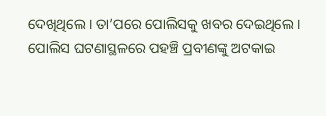ଦେଖିଥିଲେ । ତା’ପରେ ପୋଲିସକୁ ଖବର ଦେଇଥିଲେ । ପୋଲିସ ଘଟଣାସ୍ଥଳରେ ପହଞ୍ଚି ପ୍ରବୀଣଙ୍କୁ ଅଟକାଇ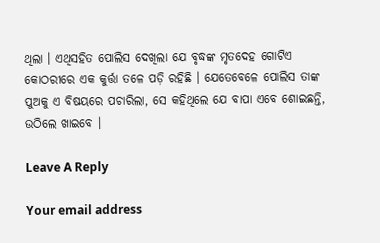ଥିଲା । ଏଥିସହିତ ପୋଲିସ ଦେଖିଲା ଯେ ବୃଦ୍ଧଙ୍କ ମୃତଦେହ ଗୋଟିଏ କୋଠରୀରେ ଏକ କୁର୍ତ୍ତା ତଳେ ପଡ଼ି ରହିଛି । ଯେତେବେଳେ ପୋଲିସ ତାଙ୍କ ପୁଅକୁ ଏ ବିଷୟରେ ପଚାରିଲା, ସେ କହିଥିଲେ ଯେ ବାପା ଏବେ ଶୋଇଛନ୍ତି, ଉଠିଲେ ଖାଇବେ ।

Leave A Reply

Your email address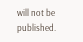will not be published.